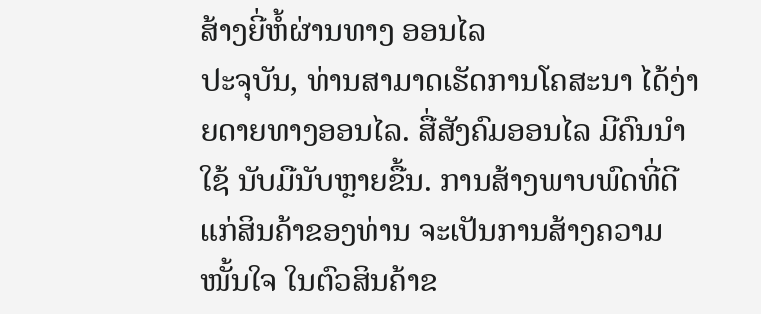ສ້າງຍີ່ຫໍ້ຜ່ານທາງ ອອນໄລ
ປະຈຸບັນ, ທ່ານສາມາດເຮັດການໂຄສະນາ ໄດ້ງ່າຍດາຍທາງອອນໄລ. ສື່ສັງຄົມອອນໄລ ມີຄົນນຳໃຊ້ ນັບມືນັບຫຼາຍຂື້ນ. ການສ້າງພາບພົດທີ່ດີ ແກ່ສິນຄ້າຂອງທ່ານ ຈະເປັນການສ້າງຄວາມໜັ້ນໃຈ ໃນຕົວສິນຄ້າຂ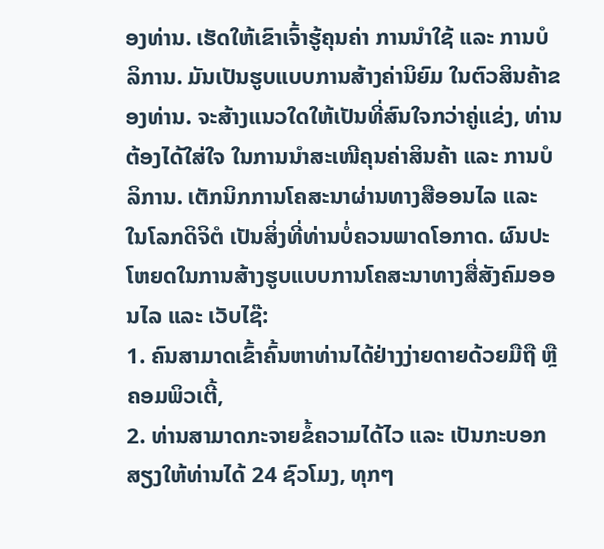ອງທ່ານ. ເຮັດໃຫ້ເຂົາເຈົ້າຮູ້ຄຸນຄ່າ ການນຳໃຊ້ ແລະ ການບໍລິການ. ມັນເປັນຮູບແບບການສ້າງຄ່ານິຍົມ ໃນຕົວສິນຄ້າຂອງທ່ານ. ຈະສ້າງແນວໃດໃຫ້ເປັນທີ່ສົນໃຈກວ່າຄູ່ແຂ່ງ, ທ່ານຕ້ອງໄດ້ໃສ່ໃຈ ໃນການນຳສະເໜີຄຸນຄ່າສິນຄ້າ ແລະ ການບໍລິການ. ເຕັກນິກການໂຄສະນາຜ່ານທາງສືອອນໄລ ແລະ ໃນໂລກດິຈິຕໍ ເປັນສິ່ງທີ່ທ່ານບໍ່ຄວນພາດໂອກາດ. ຜົນປະໂຫຍດໃນການສ້າງຮູບແບບການໂຄສະນາທາງສື່ສັງຄົມອອນໄລ ແລະ ເວັບໄຊ໊:
1. ຄົນສາມາດເຂົ້າຄົ້ນຫາທ່ານໄດ້ຢ່າງງ່າຍດາຍດ້ວຍມືຖື ຫຼື ຄອມພິວເຕີ້,
2. ທ່ານສາມາດກະຈາຍຂໍ້ຄວາມໄດ້ໄວ ແລະ ເປັນກະບອກສຽງໃຫ້ທ່ານໄດ້ 24 ຊົວໂມງ, ທຸກໆ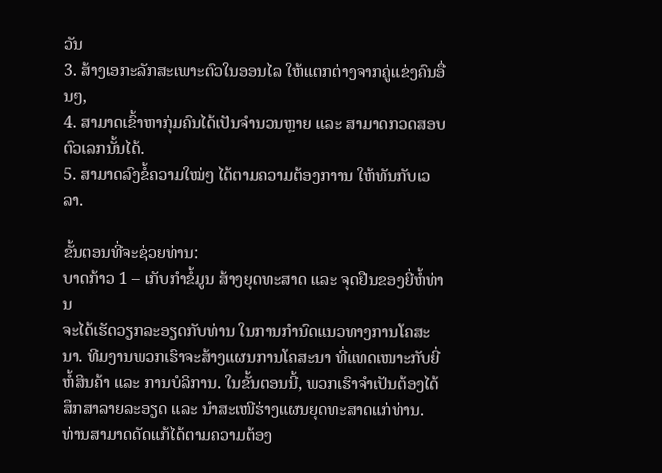ວັນ
3. ສ້າງເອກະລັກສະເພາະຕົວໃນອອນໄລ ໃຫ້ແຕກຕ່າງຈາກຄູ່ແຂ່ງຄົນອື່ນໆ,
4. ສາມາດເຂົ້າຫາກຸ່ມຄົນໄດ້ເປັນຈຳນວນຫຼາຍ ແລະ ສາມາດກວດສອບຕົວເລກນັ້ນໄດ້.
5. ສາມາດລົງຂໍ້ຄວາມໃໝ່ໆ ໄດ້ຕາມຄວາມຕ້ອງກາານ ໃຫ້ທັນກັບເວລາ.

ຂັ້ນຕອນທີ່ຈະຊ່ວຍທ່ານ:
ບາດກ້າວ 1 – ເກັບກຳຂໍ້ມູນ ສ້າງຍຸດທະສາດ ແລະ ຈຸດຢືນຂອງຍີ່ຫໍ້ທ່ານ
ຈະໄດ້ເຮັດວຽກລະອຽດກັບທ່ານ ໃນການກຳນົດແນວທາງການໂຄສະນາ. ທີມງານພວກເຮົາຈະສ້າງແຜນການໂຄສະນາ ທີ່ແທດເໜາະກັບຍີ່ຫໍ້ສິນຄ້າ ແລະ ການບໍລິການ. ໃນຂັ້ນຕອນນີ້, ພວກເຮົາຈຳເປັນຕ້ອງໄດ້ສຶກສາລາຍລະອຽດ ແລະ ນຳສະເໜີຮ່າງແຜນຍຸດທະສາດແກ່ທ່ານ. ທ່ານສາມາດດັດແກ້ໄດ້ຕາມຄວາມຕ້ອງ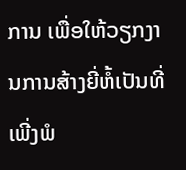ການ ເພື່ອໃຫ້ວຽກງານການສ້າງຍີ່ຫໍ້ເປັນທີ່ເພີ່ງພໍ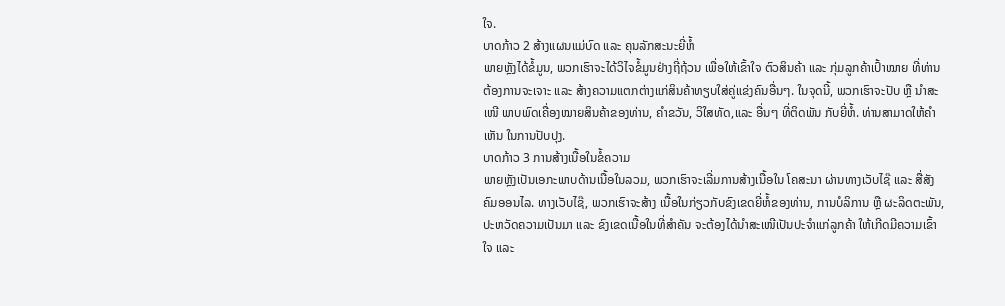ໃຈ.
ບາດກ້າວ 2 ສ້າງແຜນແມ່ບົດ ແລະ ຄຸນລັກສະນະຍີ່ຫໍ້
ພາຍຫຼັງໄດ້ຂໍ້ມູນ, ພວກເຮົາຈະໄດ້ວິໄຈຂໍ້ມູນຢ່າງຖີ່ຖ້ວນ ເພື່ອໃຫ້ເຂົ້າໃຈ ຕົວສິນຄ້າ ແລະ ກຸ່ມລູກຄ້າເປົ້າໝາຍ ທີ່ທ່ານຕ້ອງການຈະເຈາະ ແລະ ສ້າງຄວາມແຕກຕ່າງແກ່ສິນຄ້າທຽບໃສ່ຄູ່ແຂ່ງຄົນອື່ນໆ. ໃນຈຸດນີ້, ພວກເຮົາຈະປັບ ຫຼື ນຳສະເໜີ ພາບພົດເຄື່ອງໝາຍສິນຄ້າຂອງທ່ານ, ຄຳຂວັນ, ວິໃສທັດ,ແລະ ອື່ນໆ ທີ່ຕິດພັນ ກັບຍີ່ຫໍ້. ທ່ານສາມາດໃຫ້ຄຳເຫັນ ໃນການປັບປຸງ.
ບາດກ້າວ 3 ການສ້າງເນື້ອໃນຂໍ້ຄວາມ
ພາຍຫຼັງເປັນເອກະພາບດ້ານເນື້ອໃນລວມ, ພວກເຮົາຈະເລີ່ມການສ້າງເນື້ອໃນ ໂຄສະນາ ຜ່ານທາງເວັບໄຊ໊ ແລະ ສື່ສັງຄົມອອນໄລ. ທາງເວັບໄຊ໊, ພວກເຮົາຈະສ້າງ ເນື້ອໃນກ່ຽວກັບຂົງເຂດຍີ່ຫໍ້ຂອງທ່ານ, ການບໍລິການ ຫຼື ຜະລິດຕະພັນ, ປະຫວັດຄວາມເປັນມາ ແລະ ຂົງເຂດເນື້ອໃນທີ່ສຳຄັນ ຈະຕ້ອງໄດ້ນຳສະເໜີເປັນປະຈຳແກ່ລູກຄ້າ ໃຫ້ເກີດມີຄວາມເຂົ້າໃຈ ແລະ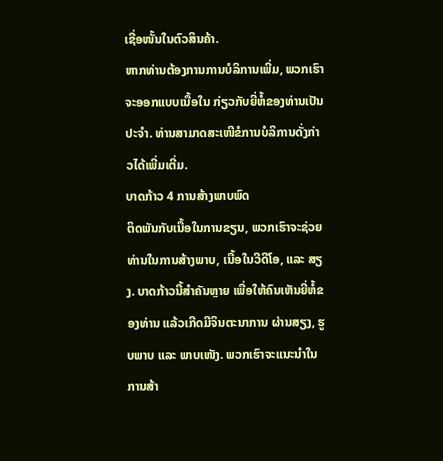ເຊື່ອໜັ້ນໃນຕົວສິນຄ້າ.
ຫາກທ່ານຕ້ອງການການບໍລິການເພີ່ມ, ພວກເຮົາ ຈະອອກແບບເນື້ອໃນ ກ່ຽວກັບຍີ່ຫໍ້ຂອງທ່ານເປັນປະຈຳ. ທ່ານສາມາດສະເໜີຂໍການບໍລິການດັ່ງກ່າວໄດ້ເພີ່ມເຕີ່ມ.
ບາດກ້າວ 4 ການສ້າງພາບພົດ
ຕິດພັນກັບເນື້ອໃນການຂຽນ, ພວກເຮົາຈະຊ່ວຍທ່ານໃນການສ້າງພາບ, ເນື້ອໃນວີດີໂອ, ແລະ ສຽງ. ບາດກ້າວນີ້ສຳຄັນຫຼາຍ ເພື່ອໃຫ້ຄົນເຫັນຍີ່ຫໍ້ຂອງທ່ານ ແລ້ວເກີດມີຈິນຕະນາການ ຜ່ານສຽງ, ຮູບພາບ ແລະ ພາບເໜັງ. ພວກເຮົາຈະແນະນຳໃນການສ້າ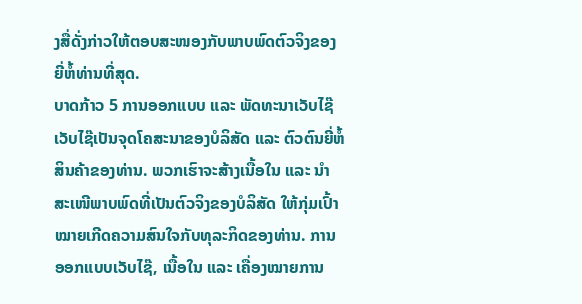ງສື່ດັ່ງກ່າວໃຫ້ຕອບສະໜອງກັບພາບພົດຕົວຈິງຂອງຍີ່ຫໍ້ທ່ານທີ່ສຸດ.
ບາດກ້າວ 5 ການອອກແບບ ແລະ ພັດທະນາເວັບໄຊ໊
ເວັບໄຊ໊ເປັນຈຸດໂຄສະນາຂອງບໍລິສັດ ແລະ ຕົວຕົນຍີ່ຫໍ້ສິນຄ້າຂອງທ່ານ. ພວກເຮົາຈະສ້າງເນື້ອໃນ ແລະ ນຳສະເໜີພາບພົດທີ່ເປັນຕົວຈິງຂອງບໍລິສັດ ໃຫ້ກຸ່ມເປົ້າໝາຍເກີດຄວາມສົນໃຈກັບທຸລະກິດຂອງທ່ານ. ການອອກແບບເວັບໄຊ໊, ເນື້ອໃນ ແລະ ເຄື່ອງໝາຍການ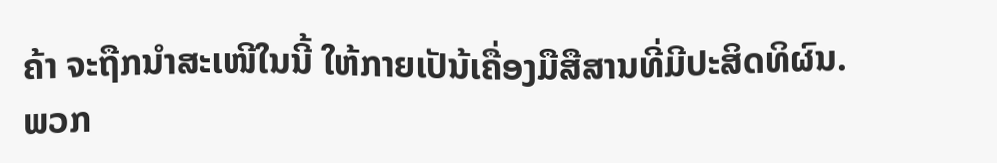ຄ້າ ຈະຖືກນຳສະເໜີໃນນີ້ ໃຫ້ກາຍເປັນ້ເຄື່ອງມືສືສານທີ່ມີປະສິດທິຜົນ. ພວກ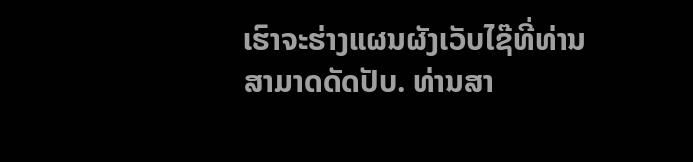ເຮົາຈະຮ່າງແຜນຜັງເວັບໄຊ໊ທີ່ທ່ານສາມາດດັດປັບ. ທ່ານສາ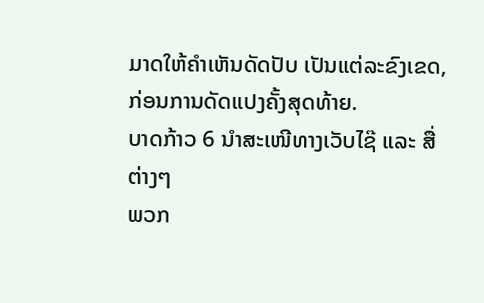ມາດໃຫ້ຄຳເຫັນດັດປັບ ເປັນແຕ່ລະຂົງເຂດ, ກ່ອນການດັດແປງຄັ້ງສຸດທ້າຍ.
ບາດກ້າວ 6 ນຳສະເໜີທາງເວັບໄຊ໊ ແລະ ສື່ຕ່າງໆ
ພວກ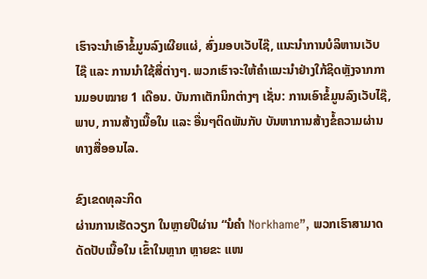ເຮົາຈະນຳເອົາຂໍ້ມູນລົງເຜີຍແຜ່, ສົ່ງມອບເວັບໄຊ໊, ແນະນຳການບໍລິຫານເວັບໄຊ໊ ແລະ ການນຳໃຊ້ສື່ຕ່າງໆ. ພວກເຮົາຈະໃຫ້ຄຳແນະນຳຢ່າງໃກ້ຊິດຫຼັງຈາກການມອບໝາຍ 1 ເດືອນ. ບັນກາເຕັກນິກຕ່າງໆ ເຊັ່ນ: ການເອົາຂໍ້ມູນລົງເວັບໄຊ໊, ພາບ, ການສ້າງເນື້ອໃນ ແລະ ອື່ນໆຕິດພັນກັບ ບັນຫາການສ້າງຂໍ້ຄວາມຜ່ານທາງສື່ອອນໄລ.

ຂົງເຂດທຸລະກິດ
ຜ່ານການເຮັດວຽກ ໃນຫຼາຍປີຜ່ານ “ນໍຄຳ Norkhame”, ພວກເຮົາສາມາດດັດປັບເນື້ອໃນ ເຂົ້າໃນຫຼາກ ຫຼາຍຂະ ແໜ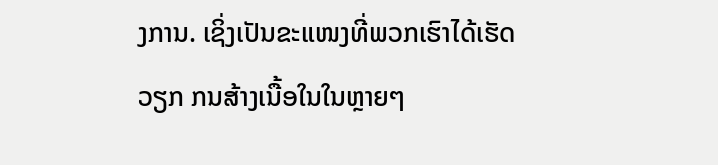ງການ. ເຊິ່ງເປັນຂະແໜງທີ່ພວກເຮົາໄດ້ເຮັດວຽກ ກນສ້າງເນື້ອໃນໃນຫຼາຍໆ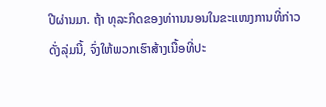ປີຜ່ານມາ. ຖ້າ ທຸລະກິດຂອງທ່າານນອນໃນຂະແໜງການທີ່ກ່າວດັ່ງລຸ່ມນີ້, ຈົ່ງໃຫ້ພວກເຮົາສ້າງເນື້ອທີ່ປະ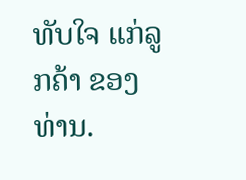ທັບໃຈ ແກ່ລູກຄ້າ ຂອງທ່ານ.